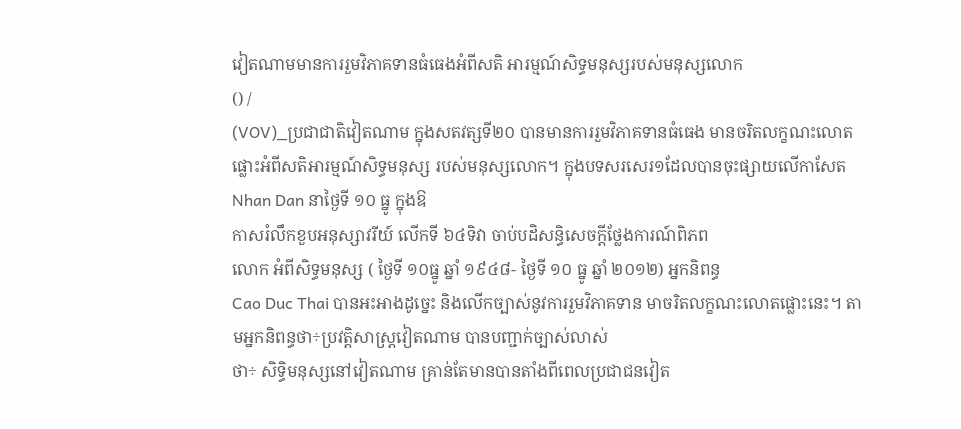វៀតណាមមានការរួមវិភាគទានធំធេងអំពីសតិ អារម្មណ៍សិទ្ធមនុស្សរបស់មនុស្សលោក
() /
(VOV)_ប្រជាជាតិវៀតណាម ក្នុងសតវត្សទី២០ បានមានការរួមវិភាគទានធំធេង មានចរិតលក្ខណះលោតផ្លោះអំពីសតិអារម្មណ៍សិទ្ធមនុស្ស របស់មនុស្សលោក។ ក្នុងបទសរសេរ១ដែលបានចុះផ្សាយលើកាសែត Nhan Dan នាថ្ងៃទី ១០ ធ្នូ ក្នុងឱ
កាសរំលឹកខួបអនុស្សាវរីយ៍ លើកទី ៦៤ទិវា ចាប់បដិសន្ធិសេចក្ដីថ្លែងការណ៍ពិភព
លោក អំពីសិទ្ធមនុស្ស ( ថ្ងៃទី ១០ធ្នូ ឆ្នាំ ១៩៤៨- ថ្ងៃទី ១០ ធ្នូ ឆ្នាំ ២០១២) អ្នកនិពន្ធ
Cao Duc Thai បានអះអាងដូច្នេះ និងលើកច្បាស់នូវការរួមវិភាគទាន មាចរិតលក្ខណះលោតផ្លោះនេះ។ តាមអ្នកនិពន្ធថា÷ប្រវត្តិសាស្ត្រវៀតណាម បានបញ្ជាក់ច្បាស់លាស់
ថា÷ សិទ្ធិមនុស្សនៅវៀតណាម គ្រាន់តែមានបានតាំងពីពេលប្រជាជនវៀត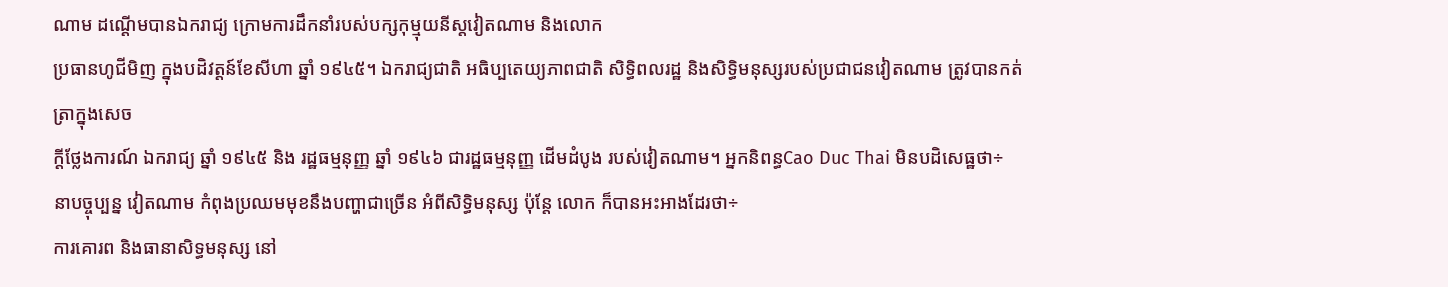ណាម ដណ្ដើមបានឯករាជ្យ ក្រោមការដឹកនាំរបស់បក្សកុម្មុយនីស្តវៀតណាម និងលោក
ប្រធានហូជីមិញ ក្នុងបដិវត្តន៍ខែសីហា ឆ្នាំ ១៩៤៥។ ឯករាជ្យជាតិ អធិប្បតេយ្យភាពជាតិ សិទ្ធិពលរដ្ឋ និងសិទ្ធិមនុស្សរបស់ប្រជាជនវៀតណាម ត្រូវបានកត់ត្រាក្នុងសេច
ក្ដីថ្លែងការណ៍ ឯករាជ្យ ឆ្នាំ ១៩៤៥ និង រដ្ឋធម្មនុញ្ញ ឆ្នាំ ១៩៤៦ ជារដ្ឋធម្មនុញ្ញ ដើមដំបូង របស់វៀតណាម។ អ្នកនិពន្ធCao Duc Thai មិនបដិសេធ្ឋថា÷ នាបច្ចុប្បន្ន វៀតណាម កំពុងប្រឈមមុខនឹងបញ្ហាជាច្រើន អំពីសិទ្ធិមនុស្ស ប៉ុន្តែ លោក ក៏បានអះអាងដែរថា÷
ការគោរព និងធានាសិទ្ធមនុស្ស នៅ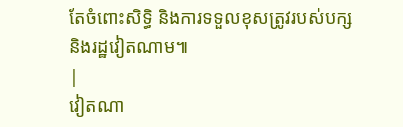តែចំពោះសិទ្ធិ និងការទទួលខុសត្រូវរបស់បក្ស និងរដ្ឋវៀតណាម៕
|
វៀតណា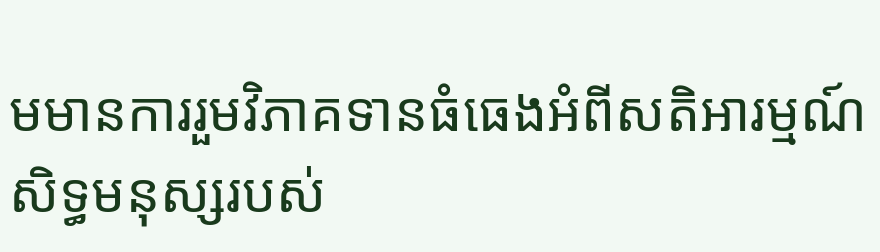មមានការរួមវិភាគទានធំធេងអំពីសតិអារម្មណ៍សិទ្ធមនុស្សរបស់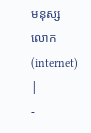មនុស្សលោក(internet) |
-